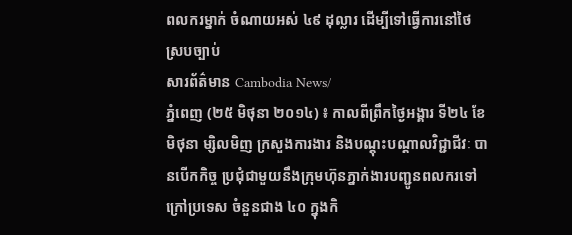ពលករម្នាក់ ចំណាយអស់ ៤៩ ដុល្លារ ដើម្បីទៅធ្វើការនៅថៃស្របច្បាប់
សារព័ត៌មាន Cambodia News/
ភ្នំពេញ (២៥ មិថុនា ២០១៤) ៖ កាលពីព្រឹកថ្ងៃអង្គារ ទី២៤ ខែមិថុនា ម្សិលមិញ ក្រសួងការងារ និងបណ្តុះបណ្តាលវិជ្ជាជីវៈ បានបើកកិច្ច ប្រជុំជាមួយនឹងក្រុមហ៊ុនភ្នាក់ងារបញ្ជូនពលករទៅក្រៅប្រទេស ចំនួនជាង ៤០ ក្នុងកិ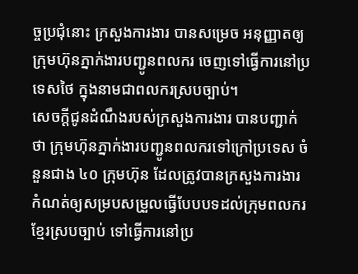ច្ចប្រជុំនោះ ក្រសួងការងារ បានសម្រេច អនុញ្ញាតឲ្យក្រុមហ៊ុនភ្នាក់ងារបញ្ជូនពលករ ចេញទៅធ្វើការនៅប្រទេសថៃ ក្នុងនាមជាពលករស្របច្បាប់។
សេចក្តីជូនដំណឹងរបស់ក្រសួងការងារ បានបញ្ជាក់ថា ក្រុមហ៊ុនភ្នាក់ងារបញ្ជូនពលករទៅក្រៅប្រទេស ចំនួនជាង ៤០ ក្រុមហ៊ុន ដែលត្រូវបានក្រសួងការងារ កំណត់ឲ្យសម្របសម្រួលធ្វើបែបបទដល់ក្រុមពលករខ្មែរស្របច្បាប់ ទៅធ្វើការនៅប្រ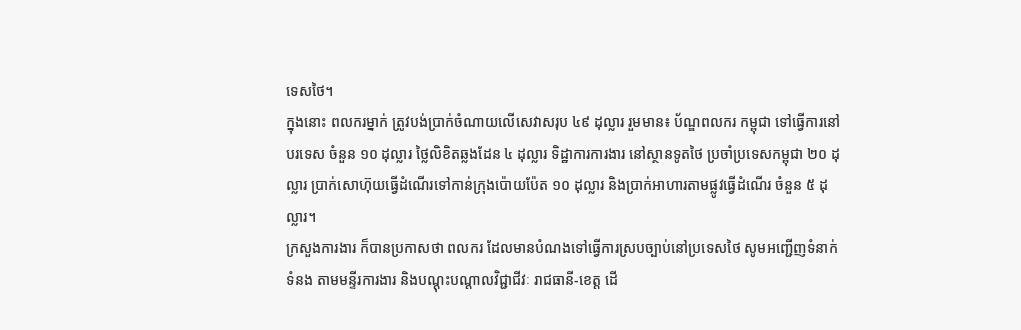ទេសថៃ។
ក្នុងនោះ ពលករម្នាក់ ត្រូវបង់ប្រាក់ចំណាយលើសេវាសរុប ៤៩ ដុល្លារ រួមមាន៖ ប័ណ្ឌពលករ កម្ពុជា ទៅធ្វើការនៅបរទេស ចំនួន ១០ ដុល្លារ ថ្លៃលិខិតឆ្លងដែន ៤ ដុល្លារ ទិដ្ឋាការការងារ នៅស្ថានទូតថៃ ប្រចាំប្រទេសកម្ពុជា ២០ ដុល្លារ ប្រាក់សោហ៊ុយធ្វើដំណើរទៅកាន់ក្រុងប៉ោយប៉ែត ១០ ដុល្លារ និងប្រាក់អាហារតាមផ្លូវធ្វើដំណើរ ចំនួន ៥ ដុល្លារ។
ក្រសួងការងារ ក៏បានប្រកាសថា ពលករ ដែលមានបំណងទៅធ្វើការស្របច្បាប់នៅប្រទេសថៃ សូមអញ្ជើញទំនាក់ទំនង តាមមន្ទីរការងារ និងបណ្តុះបណ្តាលវិជ្ជាជីវៈ រាជធានី-ខេត្ត ដើ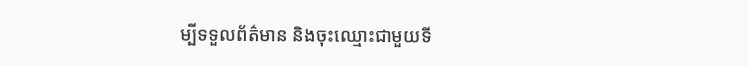ម្បីទទួលព័ត៌មាន និងចុះឈ្មោះជាមួយទី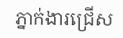ភ្នាក់ងារជ្រើស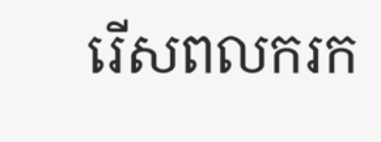រើសពលករក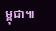ម្ពុជា៕